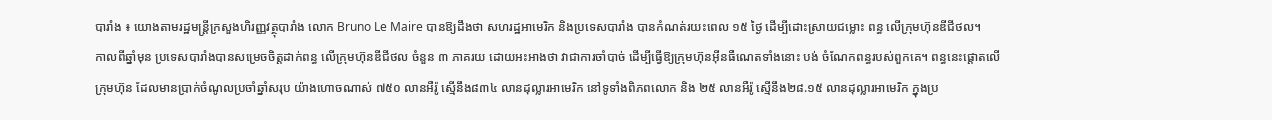បារាំង ៖ យោងតាមរដ្ឋមន្រ្តីក្រសួងហិរញ្ញវត្ថុបារាំង លោក Bruno Le Maire បានឱ្យដឹងថា សហរដ្ឋអាមេរិក និងប្រទេសបារាំង បានកំណត់រយះពេល ១៥ ថ្ងៃ ដើម្បីដោះស្រាយជម្លោះ ពន្ធ លើក្រុមហ៊ុនឌីជីថល។
កាលពីឆ្នាំមុន ប្រទេសបារាំងបានសម្រេចចិត្តដាក់ពន្ធ លើក្រុមហ៊ុនឌីជីថល ចំនួន ៣ ភាគរយ ដោយអះអាងថា វាជាការចាំបាច់ ដើម្បីធ្វើឱ្យក្រុមហ៊ុនអ៊ីនធឺណេតទាំងនោះ បង់ ចំណែកពន្ធរបស់ពួកគេ។ ពន្ធនេះផ្តោតលើក្រុមហ៊ុន ដែលមានប្រាក់ចំណូលប្រចាំឆ្នាំសរុប យ៉ាងហោចណាស់ ៧៥០ លានអឺរ៉ូ ស្មើនឹង៨៣៤ លានដុល្លារអាមេរិក នៅទូទាំងពិភពលោក និង ២៥ លានអឺរ៉ូ ស្មើនឹង២៨.១៥ លានដុល្លារអាមេរិក ក្នុងប្រ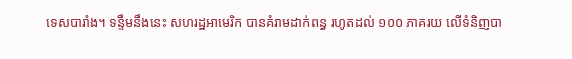ទេសបារាំង។ ទន្ទឹមនឹងនេះ សហរដ្ឋអាមេរិក បានគំរាមដាក់ពន្ធ រហូតដល់ ១០០ ភាគរយ លើទំនិញបា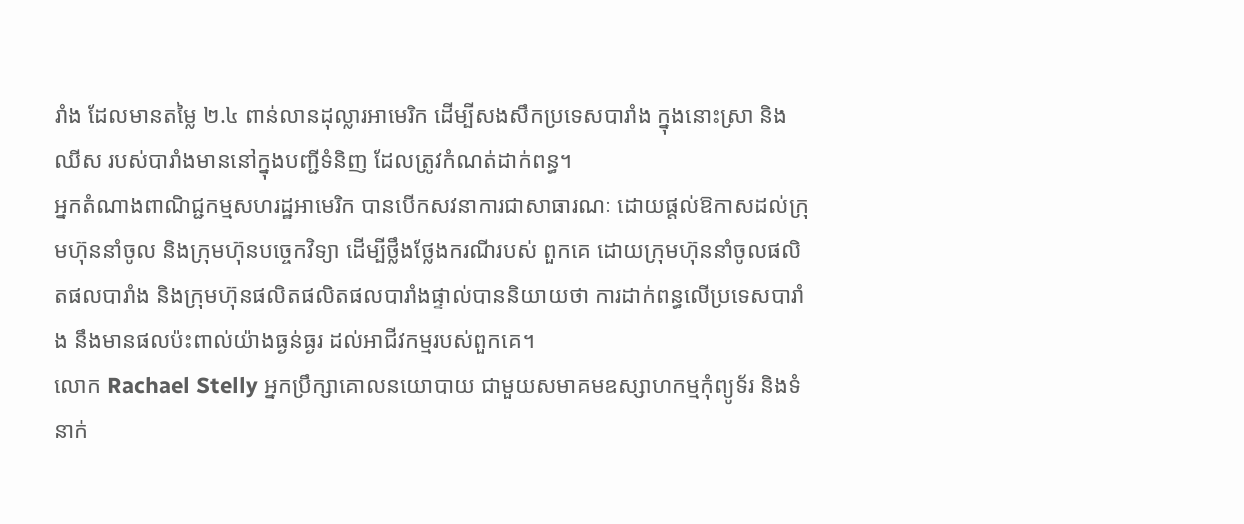រាំង ដែលមានតម្លៃ ២.៤ ពាន់លានដុល្លារអាមេរិក ដើម្បីសងសឹកប្រទេសបារាំង ក្នុងនោះស្រា និងឈីស របស់បារាំងមាននៅក្នុងបញ្ជីទំនិញ ដែលត្រូវកំណត់ដាក់ពន្ធ។
អ្នកតំណាងពាណិជ្ជកម្មសហរដ្ឋអាមេរិក បានបើកសវនាការជាសាធារណៈ ដោយផ្តល់ឱកាសដល់ក្រុមហ៊ុននាំចូល និងក្រុមហ៊ុនបច្ចេកវិទ្យា ដើម្បីថ្លឹងថ្លែងករណីរបស់ ពួកគេ ដោយក្រុមហ៊ុននាំចូលផលិតផលបារាំង និងក្រុមហ៊ុនផលិតផលិតផលបារាំងផ្ទាល់បាននិយាយថា ការដាក់ពន្ធលើប្រទេសបារាំង នឹងមានផលប៉ះពាល់យ៉ាងធ្ងន់ធ្ងរ ដល់អាជីវកម្មរបស់ពួកគេ។
លោក Rachael Stelly អ្នកប្រឹក្សាគោលនយោបាយ ជាមួយសមាគមឧស្សាហកម្មកុំព្យូទ័រ និងទំនាក់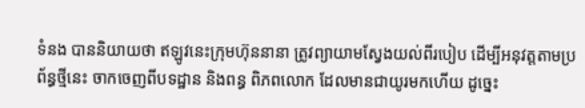ទំនង បាននិយាយថា ឥឡូវនេះក្រុមហ៊ុននានា ត្រូវព្យាយាមស្វែងយល់ពីរបៀប ដើម្បីអនុវត្តតាមប្រព័ន្ធថ្មីនេះ ចាកចេញពីបទដ្ឋាន និងពន្ធ ពិភពលោក ដែលមានជាយូរមកហើយ ដូច្នេះ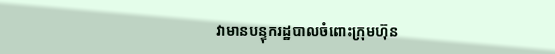វាមានបន្ទុករដ្ឋបាលចំពោះក្រុមហ៊ុន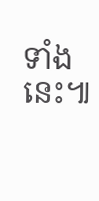ទាំងនេះ៕